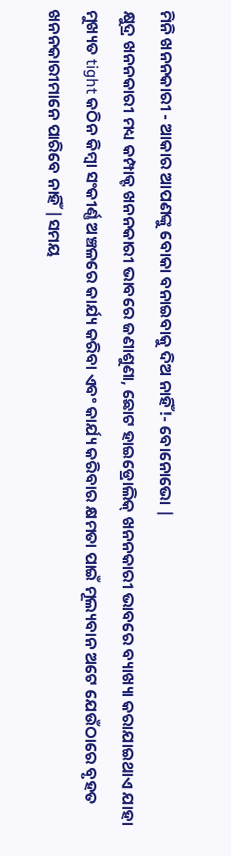ମିନି ଖନନକାରୀ - ଆକାର ଆପଣଙ୍କୁ ବୋକା ବନାଇବାକୁ ଦିଅ ନାହିଁ!- ବୋନୋଭୋ |
କ୍ଷୁଦ୍ର ଖନନକାରୀ ମଧ୍ୟ କମ୍ପାକ୍ଟ ଖନନକାରୀ ଭାବରେ ଜଣାଶୁଣା, ଛୋଟ ହାଇଡ୍ରୋଲିକ୍ ଖନନକାରୀ ଭାବରେ ବ୍ୟାଖ୍ୟା କରାଯାଇଥାଏ ଯାହା ମୁଖ୍ୟତ tight କଠିନ କିମ୍ବା ସଂକୀର୍ଣ୍ଣ ଅଞ୍ଚଳରେ କାର୍ଯ୍ୟ କରିବା ଏବଂ କାର୍ଯ୍ୟ କରିବାର କ୍ଷମତା ପାଇଁ ମୂଲ୍ୟବାନ ଅଟେ ଯେଉଁଠାରେ ବୃହତ ଖନନକାରୀମାନେ ପାରିବେ ନାହିଁ |ସମୟ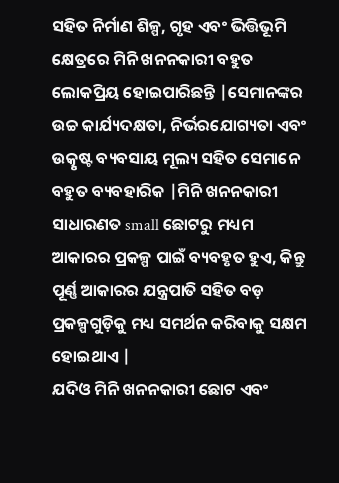ସହିତ ନିର୍ମାଣ ଶିଳ୍ପ, ଗୃହ ଏବଂ ଭିତ୍ତିଭୂମି କ୍ଷେତ୍ରରେ ମିନି ଖନନକାରୀ ବହୁତ ଲୋକପ୍ରିୟ ହୋଇପାରିଛନ୍ତି |ସେମାନଙ୍କର ଉଚ୍ଚ କାର୍ଯ୍ୟଦକ୍ଷତା, ନିର୍ଭରଯୋଗ୍ୟତା ଏବଂ ଉତ୍କୃଷ୍ଟ ବ୍ୟବସାୟ ମୂଲ୍ୟ ସହିତ ସେମାନେ ବହୁତ ବ୍ୟବହାରିକ |ମିନି ଖନନକାରୀ ସାଧାରଣତ small ଛୋଟରୁ ମଧ୍ୟମ ଆକାରର ପ୍ରକଳ୍ପ ପାଇଁ ବ୍ୟବହୃତ ହୁଏ, କିନ୍ତୁ ପୂର୍ଣ୍ଣ ଆକାରର ଯନ୍ତ୍ରପାତି ସହିତ ବଡ଼ ପ୍ରକଳ୍ପଗୁଡ଼ିକୁ ମଧ୍ୟ ସମର୍ଥନ କରିବାକୁ ସକ୍ଷମ ହୋଇଥାଏ |
ଯଦିଓ ମିନି ଖନନକାରୀ ଛୋଟ ଏବଂ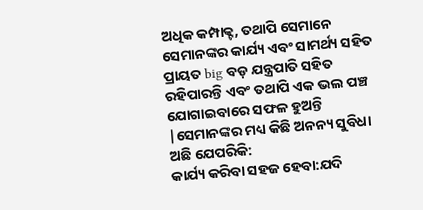ଅଧିକ କମ୍ପାକ୍ଟ, ତଥାପି ସେମାନେ ସେମାନଙ୍କର କାର୍ଯ୍ୟ ଏବଂ ସାମର୍ଥ୍ୟ ସହିତ ପ୍ରାୟତ big ବଡ଼ ଯନ୍ତ୍ରପାତି ସହିତ ରହିପାରନ୍ତି ଏବଂ ତଥାପି ଏକ ଭଲ ପଞ୍ଚ ଯୋଗାଇବାରେ ସଫଳ ହୁଅନ୍ତି |ସେମାନଙ୍କର ମଧ୍ୟ କିଛି ଅନନ୍ୟ ସୁବିଧା ଅଛି ଯେପରିକି:
କାର୍ଯ୍ୟ କରିବା ସହଜ ହେବା:ଯଦି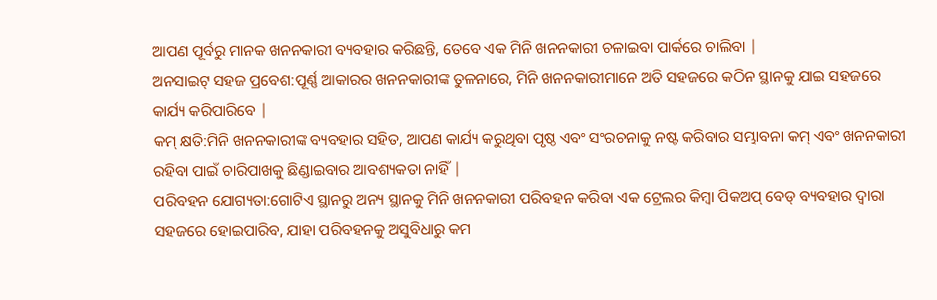ଆପଣ ପୂର୍ବରୁ ମାନକ ଖନନକାରୀ ବ୍ୟବହାର କରିଛନ୍ତି, ତେବେ ଏକ ମିନି ଖନନକାରୀ ଚଳାଇବା ପାର୍କରେ ଚାଲିବା |
ଅନସାଇଟ୍ ସହଜ ପ୍ରବେଶ:ପୂର୍ଣ୍ଣ ଆକାରର ଖନନକାରୀଙ୍କ ତୁଳନାରେ, ମିନି ଖନନକାରୀମାନେ ଅତି ସହଜରେ କଠିନ ସ୍ଥାନକୁ ଯାଇ ସହଜରେ କାର୍ଯ୍ୟ କରିପାରିବେ |
କମ୍ କ୍ଷତି:ମିନି ଖନନକାରୀଙ୍କ ବ୍ୟବହାର ସହିତ, ଆପଣ କାର୍ଯ୍ୟ କରୁଥିବା ପୃଷ୍ଠ ଏବଂ ସଂରଚନାକୁ ନଷ୍ଟ କରିବାର ସମ୍ଭାବନା କମ୍ ଏବଂ ଖନନକାରୀ ରହିବା ପାଇଁ ଚାରିପାଖକୁ ଛିଣ୍ଡାଇବାର ଆବଶ୍ୟକତା ନାହିଁ |
ପରିବହନ ଯୋଗ୍ୟତା:ଗୋଟିଏ ସ୍ଥାନରୁ ଅନ୍ୟ ସ୍ଥାନକୁ ମିନି ଖନନକାରୀ ପରିବହନ କରିବା ଏକ ଟ୍ରେଲର କିମ୍ବା ପିକଅପ୍ ବେଡ୍ ବ୍ୟବହାର ଦ୍ୱାରା ସହଜରେ ହୋଇପାରିବ, ଯାହା ପରିବହନକୁ ଅସୁବିଧାରୁ କମ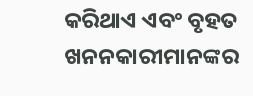କରିଥାଏ ଏବଂ ବୃହତ ଖନନକାରୀମାନଙ୍କର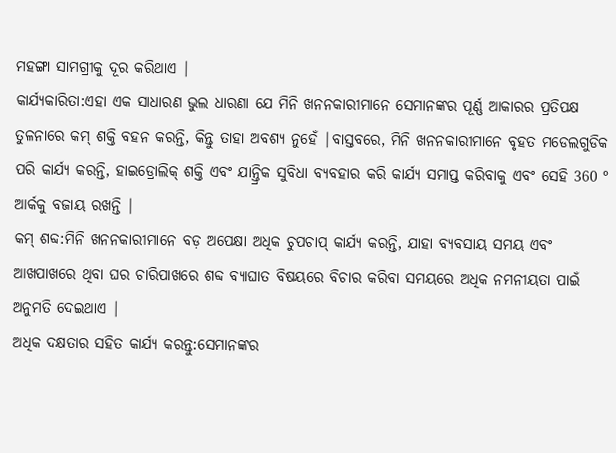ମହଙ୍ଗା ସାମଗ୍ରୀକୁ ଦୂର କରିଥାଏ |
କାର୍ଯ୍ୟକାରିତା:ଏହା ଏକ ସାଧାରଣ ଭୁଲ ଧାରଣା ଯେ ମିନି ଖନନକାରୀମାନେ ସେମାନଙ୍କର ପୂର୍ଣ୍ଣ ଆକାରର ପ୍ରତିପକ୍ଷ ତୁଳନାରେ କମ୍ ଶକ୍ତି ବହନ କରନ୍ତି, କିନ୍ତୁ ତାହା ଅବଶ୍ୟ ନୁହେଁ |ବାସ୍ତବରେ, ମିନି ଖନନକାରୀମାନେ ବୃହତ ମଡେଲଗୁଡିକ ପରି କାର୍ଯ୍ୟ କରନ୍ତି, ହାଇଡ୍ରୋଲିକ୍ ଶକ୍ତି ଏବଂ ଯାନ୍ତ୍ରିକ ସୁବିଧା ବ୍ୟବହାର କରି କାର୍ଯ୍ୟ ସମାପ୍ତ କରିବାକୁ ଏବଂ ସେହି 360 ° ଆର୍କକୁ ବଜାୟ ରଖନ୍ତି |
କମ୍ ଶବ୍ଦ:ମିନି ଖନନକାରୀମାନେ ବଡ଼ ଅପେକ୍ଷା ଅଧିକ ଚୁପଚାପ୍ କାର୍ଯ୍ୟ କରନ୍ତି, ଯାହା ବ୍ୟବସାୟ ସମୟ ଏବଂ ଆଖପାଖରେ ଥିବା ଘର ଚାରିପାଖରେ ଶବ୍ଦ ବ୍ୟାଘାତ ବିଷୟରେ ବିଚାର କରିବା ସମୟରେ ଅଧିକ ନମନୀୟତା ପାଇଁ ଅନୁମତି ଦେଇଥାଏ |
ଅଧିକ ଦକ୍ଷତାର ସହିତ କାର୍ଯ୍ୟ କରନ୍ତୁ:ସେମାନଙ୍କର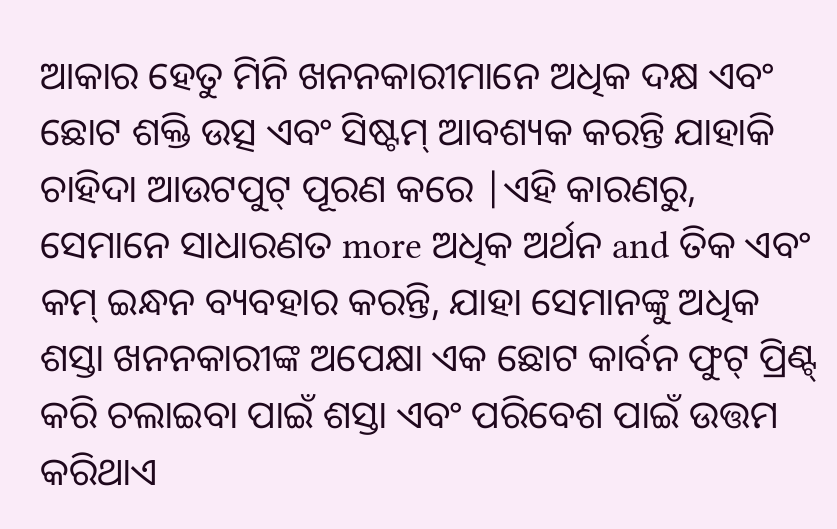ଆକାର ହେତୁ ମିନି ଖନନକାରୀମାନେ ଅଧିକ ଦକ୍ଷ ଏବଂ ଛୋଟ ଶକ୍ତି ଉତ୍ସ ଏବଂ ସିଷ୍ଟମ୍ ଆବଶ୍ୟକ କରନ୍ତି ଯାହାକି ଚାହିଦା ଆଉଟପୁଟ୍ ପୂରଣ କରେ |ଏହି କାରଣରୁ, ସେମାନେ ସାଧାରଣତ more ଅଧିକ ଅର୍ଥନ and ତିକ ଏବଂ କମ୍ ଇନ୍ଧନ ବ୍ୟବହାର କରନ୍ତି, ଯାହା ସେମାନଙ୍କୁ ଅଧିକ ଶସ୍ତା ଖନନକାରୀଙ୍କ ଅପେକ୍ଷା ଏକ ଛୋଟ କାର୍ବନ ଫୁଟ୍ ପ୍ରିଣ୍ଟ୍ କରି ଚଲାଇବା ପାଇଁ ଶସ୍ତା ଏବଂ ପରିବେଶ ପାଇଁ ଉତ୍ତମ କରିଥାଏ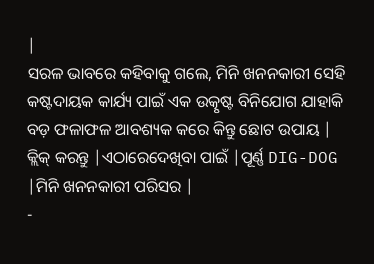|
ସରଳ ଭାବରେ କହିବାକୁ ଗଲେ, ମିନି ଖନନକାରୀ ସେହି କଷ୍ଟଦାୟକ କାର୍ଯ୍ୟ ପାଇଁ ଏକ ଉତ୍କୃଷ୍ଟ ବିନିଯୋଗ ଯାହାକି ବଡ଼ ଫଳାଫଳ ଆବଶ୍ୟକ କରେ କିନ୍ତୁ ଛୋଟ ଉପାୟ |
କ୍ଲିକ୍ କରନ୍ତୁ |ଏଠାରେଦେଖିବା ପାଇଁ |ପୂର୍ଣ୍ଣ DIG-DOG |ମିନି ଖନନକାରୀ ପରିସର |
-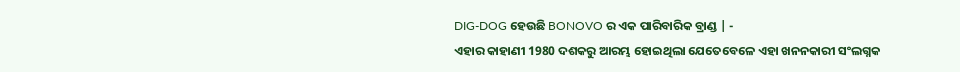DIG-DOG ହେଉଛି BONOVO ର ଏକ ପାରିବାରିକ ବ୍ରାଣ୍ଡ | -
ଏହାର କାହାଣୀ 1980 ଦଶକରୁ ଆରମ୍ଭ ହୋଇଥିଲା ଯେତେବେଳେ ଏହା ଖନନକାରୀ ସଂଲଗ୍ନକ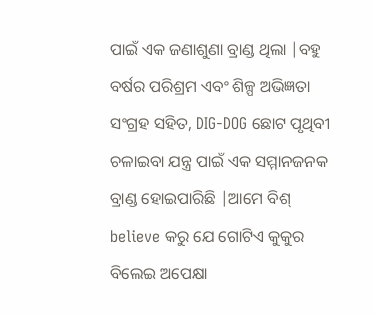ପାଇଁ ଏକ ଜଣାଶୁଣା ବ୍ରାଣ୍ଡ ଥିଲା |ବହୁ ବର୍ଷର ପରିଶ୍ରମ ଏବଂ ଶିଳ୍ପ ଅଭିଜ୍ଞତା ସଂଗ୍ରହ ସହିତ, DIG-DOG ଛୋଟ ପୃଥିବୀ ଚଳାଇବା ଯନ୍ତ୍ର ପାଇଁ ଏକ ସମ୍ମାନଜନକ ବ୍ରାଣ୍ଡ ହୋଇପାରିଛି |ଆମେ ବିଶ୍ believe କରୁ ଯେ ଗୋଟିଏ କୁକୁର ବିଲେଇ ଅପେକ୍ଷା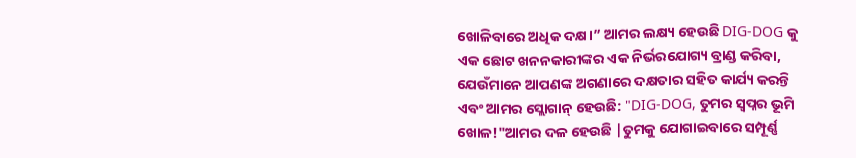ଖୋଳିବାରେ ଅଧିକ ଦକ୍ଷ।” ଆମର ଲକ୍ଷ୍ୟ ହେଉଛି DIG-DOG କୁ ଏକ ଛୋଟ ଖନନକାରୀଙ୍କର ଏକ ନିର୍ଭରଯୋଗ୍ୟ ବ୍ରାଣ୍ଡ କରିବା, ଯେଉଁମାନେ ଆପଣଙ୍କ ଅଗଣାରେ ଦକ୍ଷତାର ସହିତ କାର୍ଯ୍ୟ କରନ୍ତି ଏବଂ ଆମର ସ୍ଲୋଗାନ୍ ହେଉଛି: "DIG-DOG, ତୁମର ସ୍ୱପ୍ନର ଭୂମି ଖୋଳ!"ଆମର ଦଳ ହେଉଛି |ତୁମକୁ ଯୋଗାଇବାରେ ସମ୍ପୂର୍ଣ୍ଣ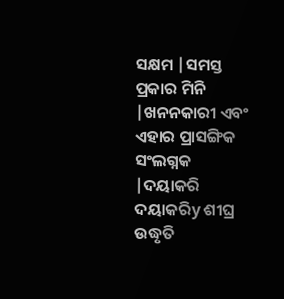ସକ୍ଷମ |ସମସ୍ତ ପ୍ରକାର ମିନି |ଖନନକାରୀ ଏବଂ ଏହାର ପ୍ରାସଙ୍ଗିକ ସଂଲଗ୍ନକ |ଦୟାକରି ଦୟାକରିy ଶୀଘ୍ର ଉଦ୍ଧୃତି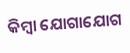କିମ୍ବା ଯୋଗାଯୋଗ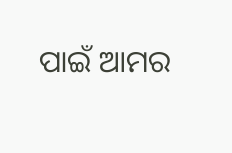ପାଇଁ ଆମର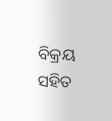ବିକ୍ରୟ ସହିତ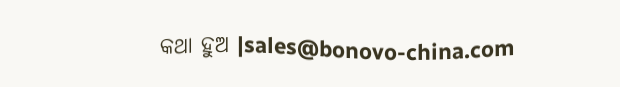କଥା ହୁଅ |sales@bonovo-china.com